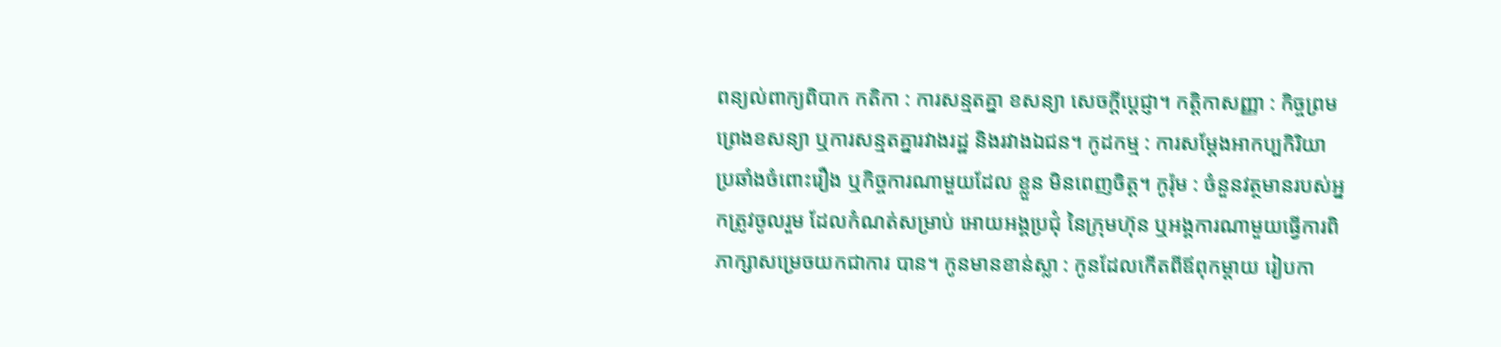ពន្យល់ពាក្យពិបាក កតិកា : ការសន្មតគ្នា ខសន្យា សេចក្តីប្តេជ្ញា។ កត្តិកាសញ្ញា : កិច្ចព្រមព្រេងខសន្យា ឬការសន្មតគ្នារវាងរដ្ឋ និងរវាងឯជន។ កូដកម្ម : ការសម្តែងអាកប្បកិរិយា ប្រឆាំងចំពោះរឿង ឬកិច្ចការណាមួយដែល ខ្លួន មិនពេញចិត្ត។ កូរ៉ុម : ចំនួនវត្ថមានរបស់អ្នកត្រូវចូលរួម ដែលកំណត់សម្រាប់ អោយអង្គប្រជុំ នៃក្រុមហ៊ុន ឬអង្គការណាមួយធ្វើការពិភាក្សាសម្រេចយកជាការ បាន។ កូនមានខាន់ស្លា : កូនដែលកើតពីឪពុកម្តាយ រៀបកា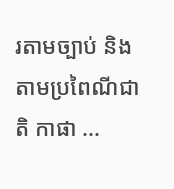រតាមច្បាប់ និងតាមប្រពៃណីជាតិ កាផា ...